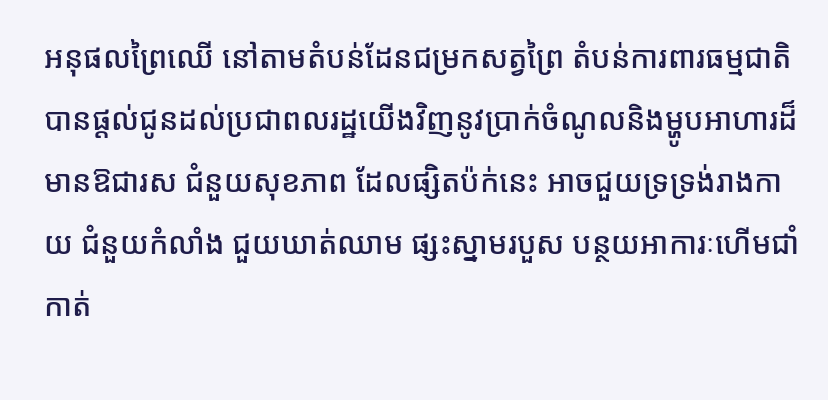អនុផលព្រៃឈើ នៅតាមតំបន់ដែនជម្រកសត្វព្រៃ តំបន់ការពារធម្មជាតិ បានផ្តល់ជូនដល់ប្រជាពលរដ្ឋយើងវិញនូវប្រាក់ចំណូលនិងម្ហូបអាហារដ៏មានឱជារស ជំនួយសុខភាព ដែលផ្សិតប៉ក់នេះ អាចជួយទ្រទ្រង់រាងកាយ ជំនួយកំលាំង ជួយឃាត់ឈាម ផ្សះស្នាមរបួស បន្ថយអាការៈហើមជាំ កាត់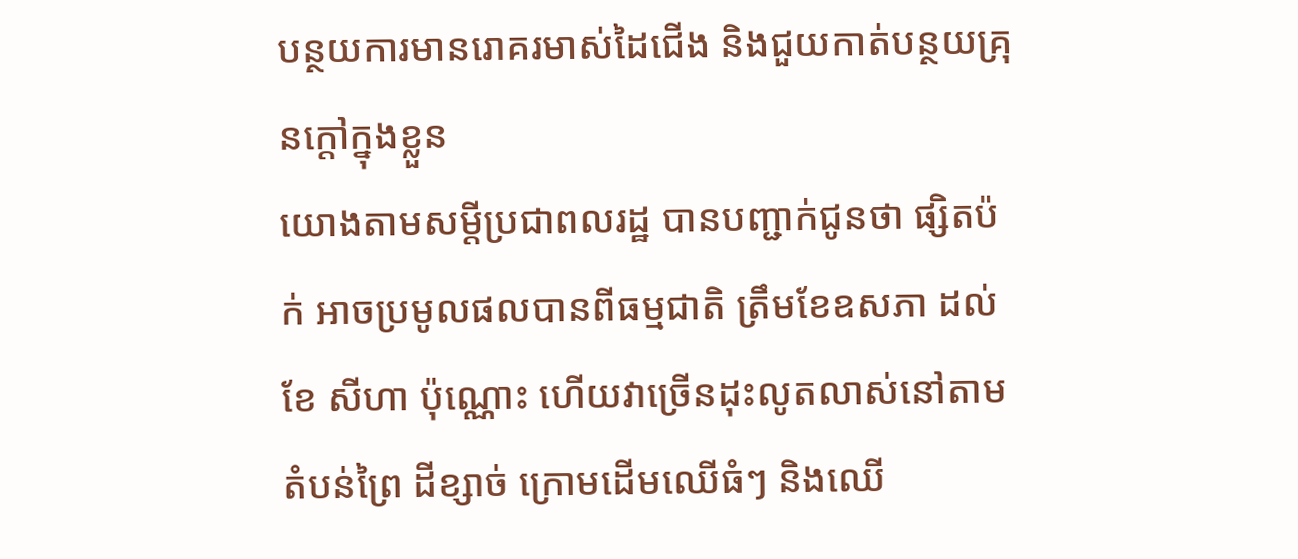បន្ថយការមានរោគរមាស់ដៃជើង និងជួយកាត់បន្ថយគ្រុនក្តៅក្នុងខ្លួន
យោងតាមសម្តីប្រជាពលរដ្ឋ បានបញ្ជាក់ជូនថា ផ្សិតប៉ក់ អាចប្រមូលផលបានពីធម្មជាតិ ត្រឹមខែឧសភា ដល់ខែ សីហា ប៉ុណ្ណោះ ហើយវាច្រើនដុះលូតលាស់នៅតាមតំបន់ព្រៃ ដីខ្សាច់ ក្រោមដើមឈើធំៗ និងឈើ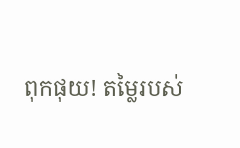ពុកផុយ! តម្លៃរបស់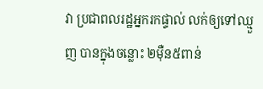វា ប្រជាពលរដ្ឋអ្នករកផ្ទាល់ លក់ឲ្យទៅឈ្មួញ បានក្នុងចន្លោះ ២ម៉ឺន៥ពាន់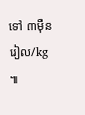ទៅ ៣ម៉ឺនរៀល/kg ៕